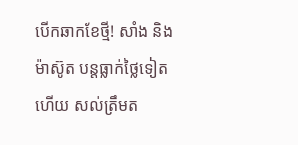បើកឆាកខែថ្មី! សាំង និង ម៉ាស៊ូត បន្តធ្លាក់ថ្លៃទៀតហើយ សល់ត្រឹមត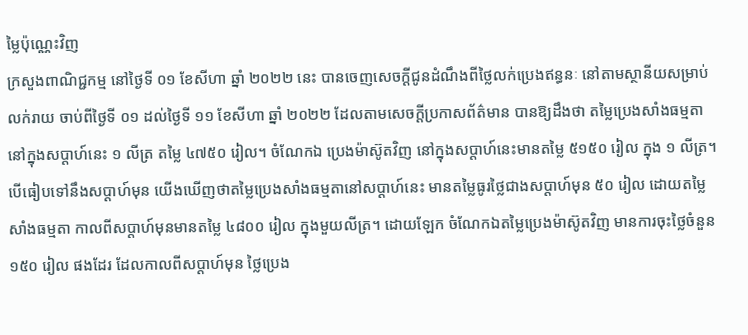ម្លៃប៉ុណ្ណេះវិញ
ក្រសួងពាណិជ្ជកម្ម នៅថ្ងៃទី ០១ ខែសីហា ឆ្នាំ ២០២២ នេះ បានចេញសេចក្ដីជូនដំណឹងពីថ្លៃលក់ប្រេងឥន្ធនៈ នៅតាមស្ថានីយសម្រាប់លក់រាយ ចាប់ពីថ្ងៃទី ០១ ដល់ថ្ងៃទី ១១ ខែសីហា ឆ្នាំ ២០២២ ដែលតាមសេចក្ដីប្រកាសព័ត៌មាន បានឱ្យដឹងថា តម្លៃប្រេងសាំងធម្មតានៅក្នុងសប្ដាហ៍នេះ ១ លីត្រ តម្លៃ ៤៧៥០ រៀល។ ចំណែកឯ ប្រេងម៉ាស៊ូតវិញ នៅក្នុងសប្ដាហ៍នេះមានតម្លៃ ៥១៥០ រៀល ក្នុង ១ លីត្រ។
បើធៀបទៅនឹងសប្ដាហ៍មុន យើងឃើញថាតម្លៃប្រេងសាំងធម្មតានៅសប្ដាហ៍នេះ មានតម្លៃធូរថ្លៃជាងសប្ដាហ៍មុន ៥០ រៀល ដោយតម្លៃសាំងធម្មតា កាលពីសប្ដាហ៍មុនមានតម្លៃ ៤៨០០ រៀល ក្នុងមួយលីត្រ។ ដោយឡែក ចំណែកឯតម្លៃប្រេងម៉ាស៊ូតវិញ មានការចុះថ្លៃចំនួន ១៥០ រៀល ផងដែរ ដែលកាលពីសប្ដាហ៍មុន ថ្លៃប្រេង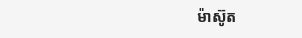ម៉ាស៊ូត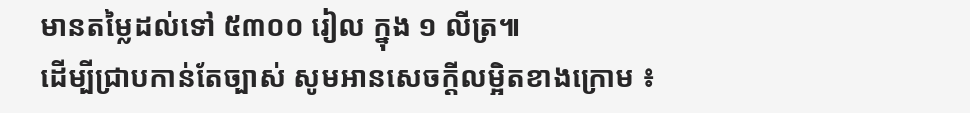មានតម្លៃដល់ទៅ ៥៣០០ រៀល ក្នុង ១ លីត្រ៕
ដើម្បីជ្រាបកាន់តែច្បាស់ សូមអានសេចក្តីលម្អិតខាងក្រោម ៖